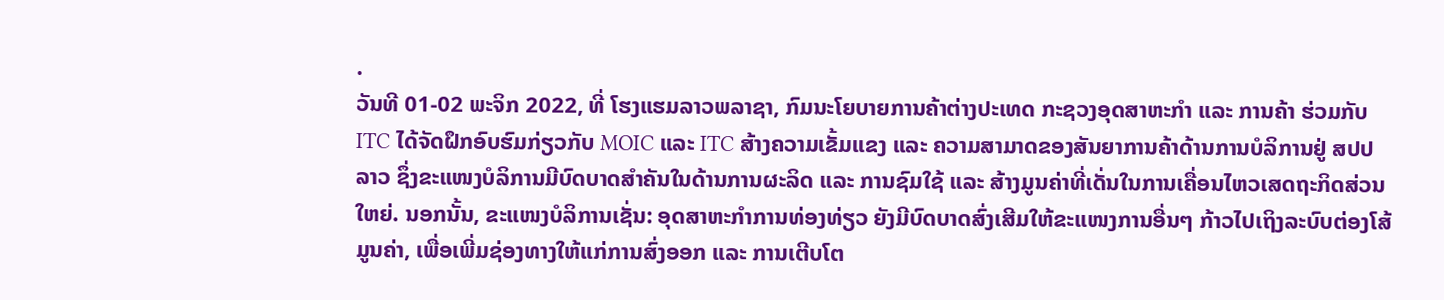.
ວັນທີ 01-02 ພະຈິກ 2022, ທີ່ ໂຮງແຮມລາວພລາຊາ, ກົມນະໂຍບາຍການຄ້າຕ່າງປະເທດ ກະຊວງອຸດສາຫະກໍາ ແລະ ການຄ້າ ຮ່ວມກັບ ITC ໄດ້ຈັດຝຶກອົບຮົມກ່ຽວກັບ MOIC ແລະ ITC ສ້າງຄວາມເຂັ້ມແຂງ ແລະ ຄວາມສາມາດຂອງສັນຍາການຄ້າດ້ານການບໍລິການຢູ່ ສປປ ລາວ ຊຶ່ງຂະແໜງບໍລິການມີບົດບາດສຳຄັນໃນດ້ານການຜະລິດ ແລະ ການຊົມໃຊ້ ແລະ ສ້າງມູນຄ່າທີ່ເດັ່ນໃນການເຄື່ອນໄຫວເສດຖະກິດສ່ວນໃຫຍ່. ນອກນັ້ນ, ຂະແໜງບໍລິການເຊັ່ນ: ອຸດສາຫະກຳການທ່ອງທ່ຽວ ຍັງມີບົດບາດສົ່ງເສີມໃຫ້ຂະແໜງການອື່ນໆ ກ້າວໄປເຖິງລະບົບຕ່ອງໂສ້ມູນຄ່າ, ເພື່ອເພີ່ມຊ່ອງທາງໃຫ້ແກ່ການສົ່ງອອກ ແລະ ການເຕີບໂຕ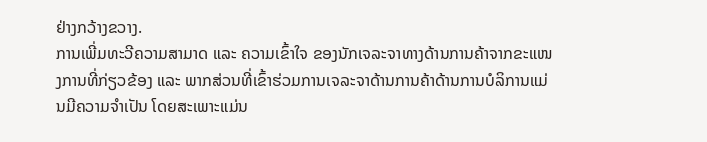ຢ່າງກວ້າງຂວາງ.
ການເພີ່ມທະວີຄວາມສາມາດ ແລະ ຄວາມເຂົ້າໃຈ ຂອງນັກເຈລະຈາທາງດ້ານການຄ້າຈາກຂະແໜງການທີ່ກ່ຽວຂ້ອງ ແລະ ພາກສ່ວນທີ່ເຂົ້າຮ່ວມການເຈລະຈາດ້ານການຄ້າດ້ານການບໍລິການແມ່ນມີຄວາມຈຳເປັນ ໂດຍສະເພາະແມ່ນ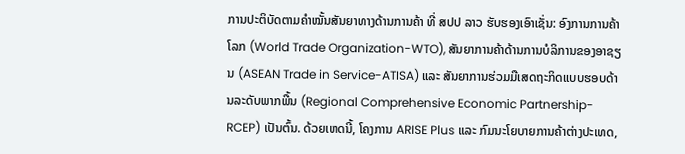ການປະຕິບັດຕາມຄໍາໝັ້ນສັນຍາທາງດ້ານການຄ້າ ທີ່ ສປປ ລາວ ຮັບຮອງເອົາເຊັ່ນ: ອົງການການຄ້າໂລກ (World Trade Organization-WTO), ສັນຍາການຄ້າດ້ານການບໍລິການຂອງອາຊຽນ (ASEAN Trade in Service-ATISA) ແລະ ສັນຍາການຮ່ວມມືເສດຖະກິດແບບຮອບດ້ານລະດັບພາກພື້ນ (Regional Comprehensive Economic Partnership-RCEP) ເປັນຕົ້ນ. ດ້ວຍເຫດນີ້, ໂຄງການ ARISE Plus ແລະ ກົມນະໂຍບາຍການຄ້າຕ່າງປະເທດ,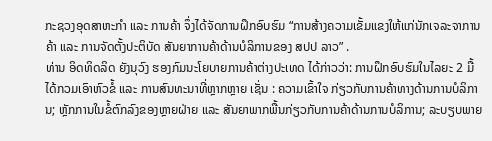ກະຊວງອຸດສາຫະກຳ ແລະ ການຄ້າ ຈຶ່ງໄດ້ຈັດການຝຶກອົບຮົມ “ການສ້າງຄວາມເຂັ້ມແຂງໃຫ້ແກ່ນັກເຈລະຈາການຄ້າ ແລະ ການຈັດຕັ້ງປະຕິບັດ ສັນຍາການຄ້າດ້ານບໍລິການຂອງ ສປປ ລາວ” .
ທ່ານ ອິດທິດລິດ ຍັງນຸວົງ ຮອງກົມນະໂຍບາຍການຄ້າຕ່າງປະເທດ ໄດ້ກ່າວວ່າ: ການຝຶກອົບຮົມໃນໄລຍະ 2 ມື້ ໄດ້ກວມເອົາຫົວຂໍ້ ແລະ ການສົນທະນາທີ່ຫຼາກຫຼາຍ ເຊັ່ນ : ຄວາມເຂົ້າໃຈ ກ່ຽວກັບການຄ້າທາງດ້ານການບໍລິການ; ຫຼັກການໃນຂໍ້ຕົກລົງຂອງຫຼາຍຝ່າຍ ແລະ ສັນຍາພາກພື້ນກ່ຽວກັບການຄ້າດ້ານການບໍລິການ; ລະບຽບພາຍ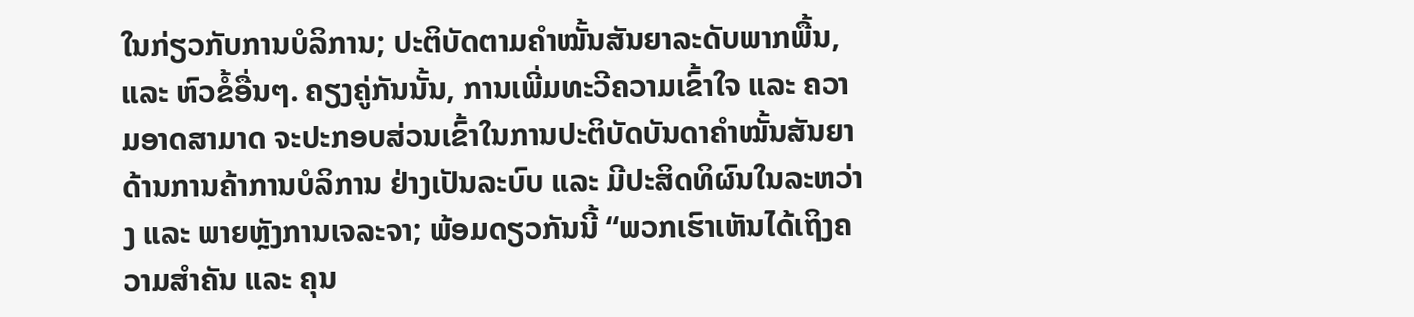ໃນກ່ຽວກັບການບໍລິການ; ປະຕິບັດຕາມຄໍາໝັ້ນສັນຍາລະດັບພາກພື້ນ, ແລະ ຫົວຂໍ້ອື່ນໆ. ຄຽງຄູ່ກັນນັ້ນ, ການເພີ່ມທະວີຄວາມເຂົ້າໃຈ ແລະ ຄວາມອາດສາມາດ ຈະປະກອບສ່ວນເຂົ້າໃນການປະຕິບັດບັນດາຄຳໝັ້ນສັນຍາດ້ານການຄ້າການບໍລິການ ຢ່າງເປັນລະບົບ ແລະ ມີປະສິດທິຜົນໃນລະຫວ່າງ ແລະ ພາຍຫຼັງການເຈລະຈາ; ພ້ອມດຽວກັນນີ້ “ພວກເຮົາເຫັນໄດ້ເຖິງຄວາມສຳຄັນ ແລະ ຄຸນ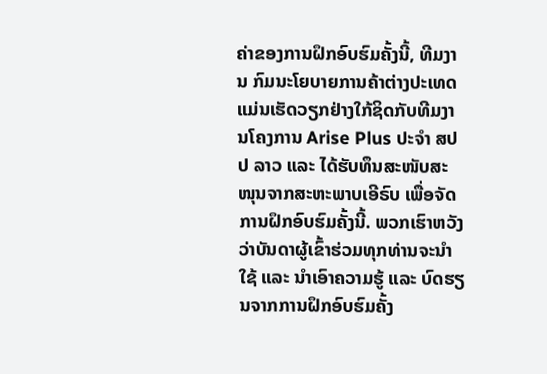ຄ່າຂອງການຝຶກອົບຮົມຄັ້ງນີ້, ທີມງານ ກົມນະໂຍບາຍການຄ້າຕ່າງປະເທດ ແມ່ນເຮັດວຽກຢ່າງໃກ້ຊິດກັບທີມງານໂຄງການ Arise Plus ປະຈຳ ສປປ ລາວ ແລະ ໄດ້ຮັບທຶນສະໜັບສະໜຸນຈາກສະຫະພາບເອີຣົບ ເພື່ອຈັດການຝຶກອົບຮົມຄັ້ງນີ້. ພວກເຮົາຫວັງວ່າບັນດາຜູ້ເຂົ້າຮ່ວມທຸກທ່ານຈະນຳໃຊ້ ແລະ ນຳເອົາຄວາມຮູ້ ແລະ ບົດຮຽນຈາກການຝຶກອົບຮົມຄັ້ງ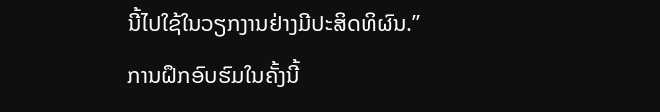ນີ້ໄປໃຊ້ໃນວຽກງານຢ່າງມີປະສິດທິຜົນ.”
ການຝຶກອົບຮົມໃນຄັ້ງນີ້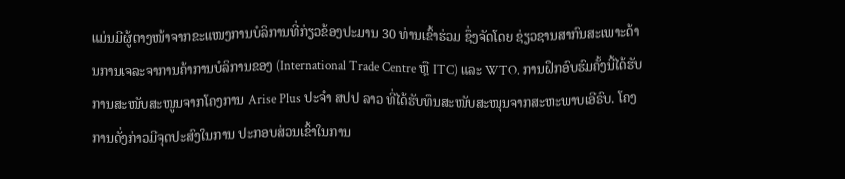ແມ່ນມີຜູ້ຕາງໜ້າຈາກຂະແໜງການບໍລິການທີ່ກ່ຽວຂ້ອງປະມານ 30 ທ່ານເຂົ້າຮ່ວມ ຊຶ່ງຈັດໂດຍ ຊ່ຽວຊານສາກົນສະເພາະດ້ານການເຈລະຈາການຄ້າການບໍລິການຂອງ (International Trade Centre ຫຼື ITC) ແລະ WTO. ການຝຶກອົບຮົມຄັ້ງນີ້ໄດ້ຮັບການສະໜັບສະໜູນຈາກໂຄງການ Arise Plus ປະຈຳ ສປປ ລາວ ທີ່ໄດ້ຮັບທຶນສະໜັບສະໜຸນຈາກສະຫະພາບເອີຣົບ. ໂຄງການດັ່ງກ່າວມີຈຸດປະສົງໃນການ ປະກອບສ່ວນເຂົ້າໃນການ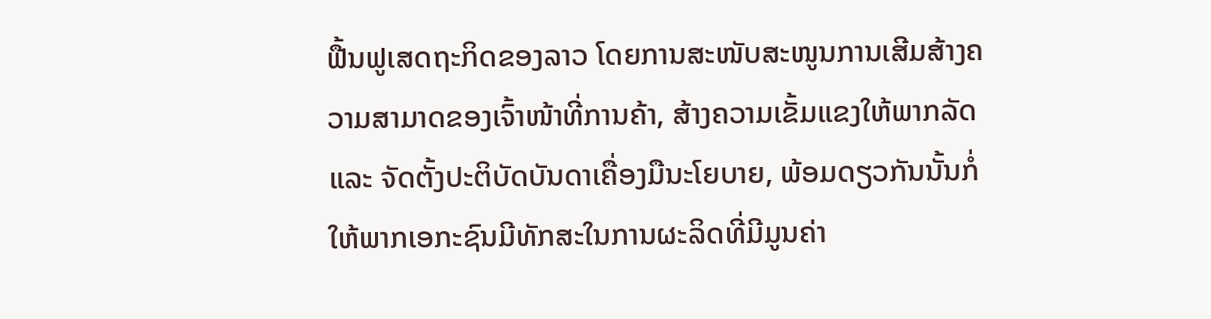ຟື້ນຟູເສດຖະກິດຂອງລາວ ໂດຍການສະໜັບສະໜູນການເສີມສ້າງຄວາມສາມາດຂອງເຈົ້າໜ້າທີ່ການຄ້າ, ສ້າງຄວາມເຂັ້ມແຂງໃຫ້ພາກລັດ ແລະ ຈັດຕັ້ງປະຕິບັດບັນດາເຄື່ອງມືນະໂຍບາຍ, ພ້ອມດຽວກັນນັ້ນກໍ່ໃຫ້ພາກເອກະຊົນມີທັກສະໃນການຜະລິດທີ່ມີມູນຄ່າ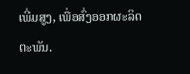ເພີ່ມສູງ, ເພື່ອສົ່ງອອກຜະລິດຕະພັນ.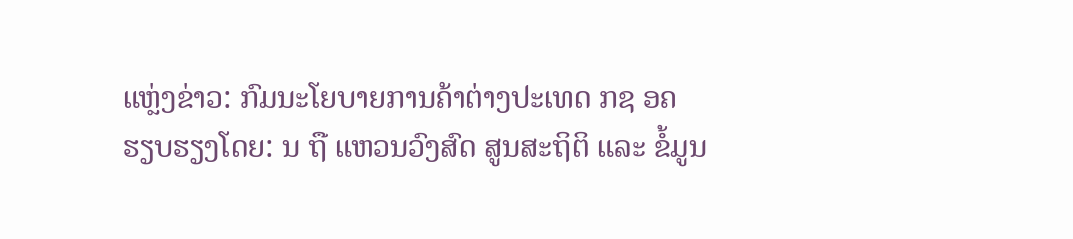ແຫຼ່ງຂ່າວ: ກົມນະໂຍບາຍການຄ້າຕ່າງປະເທດ ກຊ ອຄ
ຮຽບຮຽງໂດຍ: ນ ຖື ແຫວນວົງສົດ ສູນສະຖິຕິ ແລະ ຂໍ້ມູນ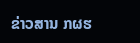ຂ່າວສານ ກຜຮ